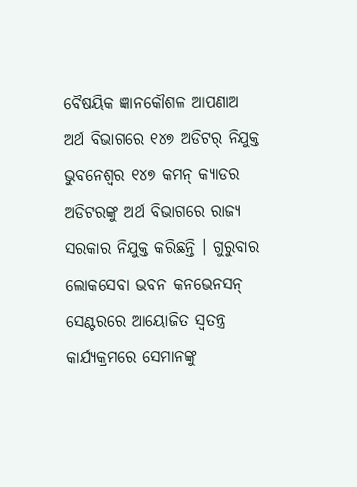ବୈଷୟିକ ଜ୍ଞାନକୌଶଳ ଆପଣାଅ
ଅର୍ଥ ବିଭାଗରେ ୧୪୭ ଅଡିଟର୍ ନିଯୁକ୍ତ
ଭୁବନେଶ୍ୱର ୧୪୭ କମନ୍ କ୍ୟାଡର ଅଡିଟରଙ୍କୁ ଅର୍ଥ ବିଭାଗରେ ରାଜ୍ୟ ସରକାର ନିଯୁକ୍ତ କରିଛନ୍ତି । ଗୁରୁବାର ଲୋକସେବା ଭବନ କନଭେନସନ୍ ସେଣ୍ଟରରେ ଆୟୋଜିତ ସ୍ୱତନ୍ତ୍ର କାର୍ଯ୍ୟକ୍ରମରେ ସେମାନଙ୍କୁ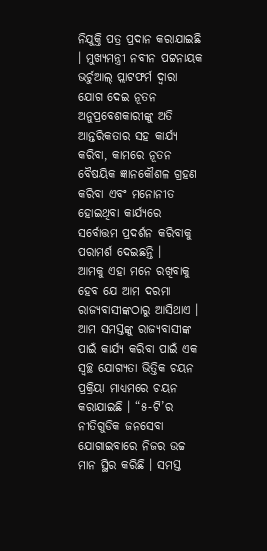ନିଯୁକ୍ତି ପତ୍ର ପ୍ରଦାନ କରାଯାଇଛି । ମୁଖ୍ୟମନ୍ତ୍ରୀ ନବୀନ ପଟ୍ଟନାୟକ ଭର୍ଚୁଆଲ୍ ପ୍ଲାଟଫର୍ମ ଦ୍ୱାରା ଯୋଗ ଦେଇ ନୂତନ ଅନୁପ୍ରବେଶକାରୀଙ୍କୁ ଅତି ଆନ୍ତରିକତାର ସହ କାର୍ଯ୍ୟ କରିବା, କାମରେ ନୂତନ ବୈଷୟିକ ଜ୍ଞାନକୌଶଳ ଗ୍ରହଣ କରିବା ଏବଂ ମନୋନୀତ ହୋଇଥିବା କାର୍ଯ୍ୟରେ ସର୍ବୋତ୍ତମ ପ୍ରଦର୍ଶନ କରିବାକୁ ପରାମର୍ଶ ଦେଇଛନ୍ତି ।
ଆମକୁ ଏହା ମନେ ରଖିବାକୁ ହେବ ଯେ ଆମ ଦରମା ରାଜ୍ୟବାସୀଙ୍କଠାରୁ ଆସିଥାଏ । ଆମ ସମସ୍ତଙ୍କୁ ରାଜ୍ୟବାସୀଙ୍କ ପାଇଁ କାର୍ଯ୍ୟ କରିବା ପାଇଁ ଏକ ସ୍ୱଚ୍ଛ ଯୋଗ୍ୟତା ଭିତ୍ତିକ ଚୟନ ପ୍ରକ୍ରିୟା ମାଧ୍ୟମରେ ଚୟନ କରାଯାଇଛି । “୫-ଟି’ର ନୀତିଗୁଡିକ ଜନସେବା ଯୋଗାଇବାରେ ନିଜର ଉଚ୍ଚ ମାନ ସ୍ଥିର କରିଛି । ସମସ୍ତ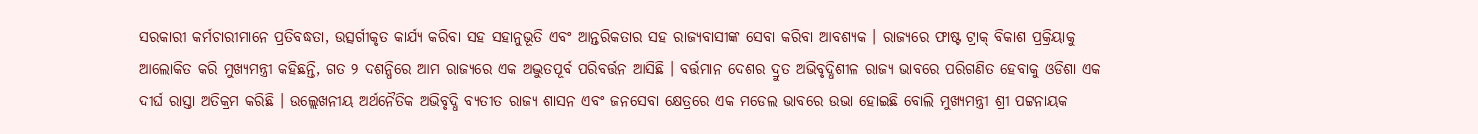ସରକାରୀ କର୍ମଚାରୀମାନେ ପ୍ରତିବଦ୍ଧତା, ଉତ୍ସର୍ଗୀକୃତ କାର୍ଯ୍ୟ କରିବା ସହ ସହାନୁଭୂତି ଏବଂ ଆନ୍ତରିକତାର ସହ ରାଜ୍ୟବାସୀଙ୍କ ସେବା କରିବା ଆବଶ୍ୟକ । ରାଜ୍ୟରେ ଫାଷ୍ଟ ଟ୍ରାକ୍ ବିକାଶ ପ୍ରକ୍ରିୟାକୁ ଆଲୋକିତ କରି ମୁଖ୍ୟମନ୍ତ୍ରୀ କହିଛନ୍ତି, ଗତ ୨ ଦଶନ୍ଧିରେ ଆମ ରାଜ୍ୟରେ ଏକ ଅଦ୍ଭୁତପୂର୍ବ ପରିବର୍ତ୍ତନ ଆସିଛି । ବର୍ତ୍ତମାନ ଦେଶର ଦ୍ରୁତ ଅଭିବୃଦ୍ଧିଶୀଳ ରାଜ୍ୟ ଭାବରେ ପରିଗଣିତ ହେବାକୁ ଓଡିଶା ଏକ ଦୀର୍ଘ ରାସ୍ତା ଅତିକ୍ରମ କରିଛି । ଉଲ୍ଲେଖନୀୟ ଅର୍ଥନୈତିକ ଅଭିବୃଦ୍ଧି ବ୍ୟତୀତ ରାଜ୍ୟ ଶାସନ ଏବଂ ଜନସେବା କ୍ଷେତ୍ରରେ ଏକ ମଡେଲ ଭାବରେ ଉଭା ହୋଇଛି ବୋଲି ମୁଖ୍ୟମନ୍ତ୍ରୀ ଶ୍ରୀ ପଟ୍ଟନାୟକ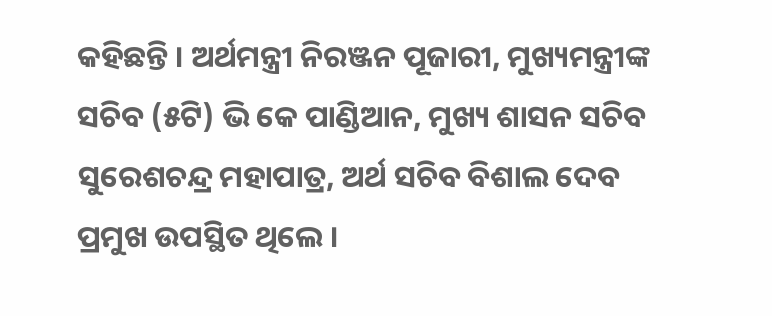କହିଛନ୍ତି । ଅର୍ଥମନ୍ତ୍ରୀ ନିରଞ୍ଜନ ପୂଜାରୀ, ମୁଖ୍ୟମନ୍ତ୍ରୀଙ୍କ ସଚିବ (୫ଟି) ଭି କେ ପାଣ୍ଡିଆନ, ମୁଖ୍ୟ ଶାସନ ସଚିବ ସୁରେଶଚନ୍ଦ୍ର ମହାପାତ୍ର, ଅର୍ଥ ସଚିବ ବିଶାଲ ଦେବ ପ୍ରମୁଖ ଉପସ୍ଥିତ ଥିଲେ ।